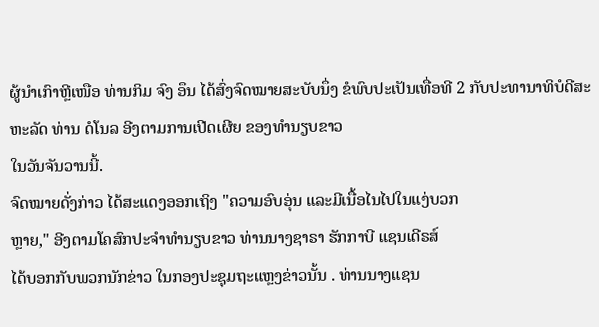ຜູ້ນຳເກົາຫຼີເໜືອ ທ່ານກິມ ຈົງ ອຶນ ໄດ້ສົ່ງຈົດໝາຍສະບັບນຶ່ງ ຂໍພົບປະເປັນເທື່ອທີ 2 ກັບປະທານາທິບໍດີສະຫະລັດ ທ່ານ ດໍໂນລ ອີງຕາມການເປີດເຜີຍ ຂອງທຳນຽບຂາວ
ໃນວັນຈັນວານນີ້.
ຈົດໝາຍດັ່ງກ່າວ ໄດ້ສະແດງອອກເຖິງ "ຄວາມອົບອຸ່ນ ແລະມີເນື້ອໄນໄປໃນແງ່ບວກ
ຫຼາຍ," ອີງຕາມໂຄສົກປະຈຳທຳນຽບຂາວ ທ່ານນາງຊາຣາ ຮັກກາບີ ແຊນເດີຣສ໌
ໄດ້ບອກກັບພວກນັກຂ່າວ ໃນກອງປະຊຸມຖະແຫຼງຂ່າວນັ້ນ . ທ່ານນາງແຊນ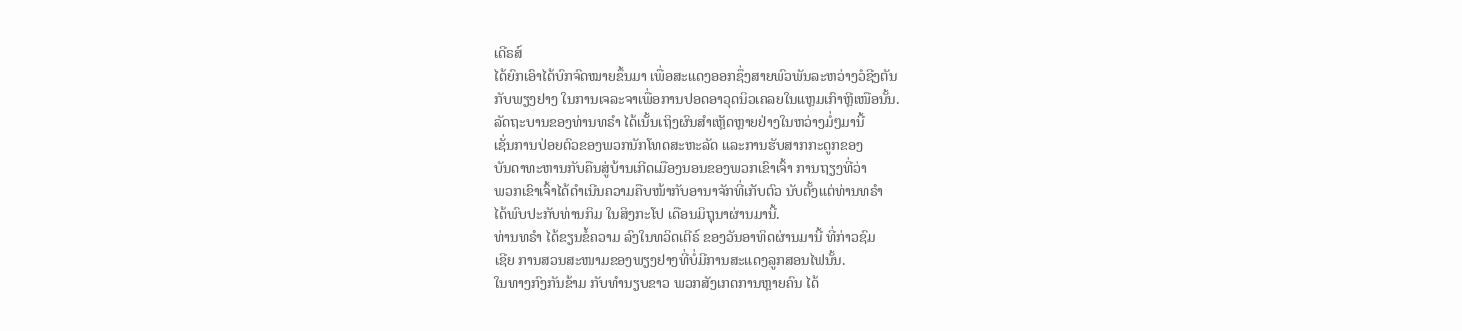ເດີຣສ໌
ໄດ້ຍົກເອົາໄດ້ບົກຈົດໝາຍຂຶ້ນມາ ເພື່ອສະແດງອອກຊຶ່ງສາຍພົວພັນລະຫວ່າງວໍຊີງຕັນ
ກັບພຽງຢາງ ໃນການເຈລະຈາເພື່ອການປອດອາວຸດນິວເຄລຍໃນແຫຼມເກົາຫຼີເໜືອນັ້ນ.
ລັດຖະບານຂອງທ່ານທຣຳ ໄດ້ເນັ້ນເຖິງຜົນສຳເຫຼັດຫຼາຍຢ່າງໃນຫວ່າງມໍ່ໆມານີ້
ເຊັ່ນການປ່ອຍຕົວຂອງພວກນັກໂທດສະຫະລັດ ແລະການຮັບສາກກະດູກຂອງ
ບັນດາທະຫານກັບຄືນສູ່ບ້ານເກີດເມືອງນອນຂອງພວກເຂົາເຈົ້າ ການຖຽງທີ່ວ່າ
ພວກເຂົາເຈົ້າໄດ້ດຳເນີນຄວາມຄືບໜ້າກັບອານາຈັກທີ່ເກັບຕົວ ນັບຕັ້ງແຕ່ທ່ານທຣຳ
ໄດ້ພົບປະກັບທ່ານກິມ ໃນສິງກະໂປ ເດືອນມິຖຸນາຜ່ານມານີ້.
ທ່ານທຣຳ ໄດ້ຂຽນຂໍ້ຄວາມ ລົງໃນທວິດເຕີຣ໌ ຂອງວັນອາທິດຜ່ານມານີ້ ທີ່ກ່າວຊົມ
ເຊີຍ ການສວນສະໜາມຂອງພຽງຢາງທີ່ບໍ່ມີການສະແດງລູກສອນໄຟນັ້ນ.
ໃນທາງກົງກັນຂ້າມ ກັບທຳນຽບຂາວ ພວກສັງເກດການຫຼາຍຄົນ ໄດ້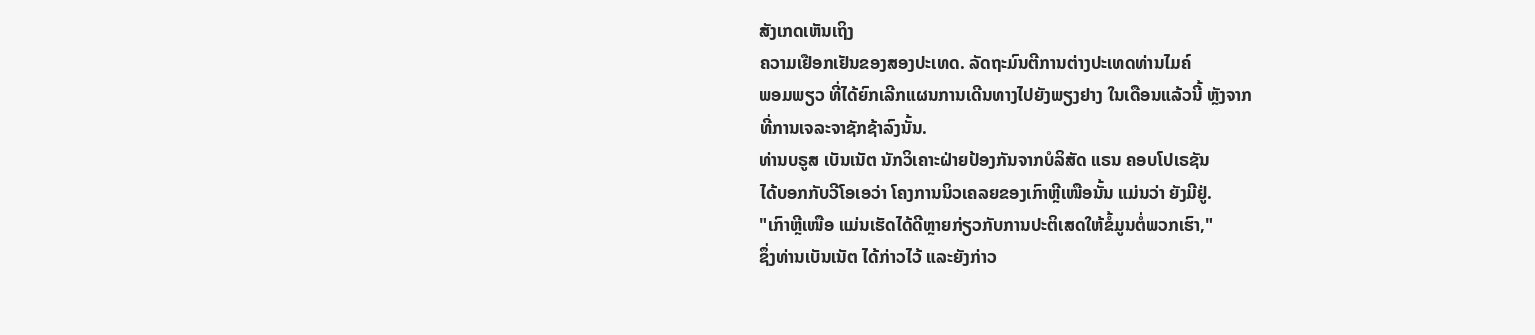ສັງເກດເຫັນເຖິງ
ຄວາມເຢືອກເຢັນຂອງສອງປະເທດ. ລັດຖະມົນຕີການຕ່າງປະເທດທ່ານໄມຄ໌
ພອມພຽວ ທີ່ໄດ້ຍົກເລີກແຜນການເດີນທາງໄປຍັງພຽງຢາງ ໃນເດືອນແລ້ວນີ້ ຫຼັງຈາກ
ທີ່ການເຈລະຈາຊັກຊ້າລົງນັ້ນ.
ທ່ານບຣູສ ເບັນເນັຕ ນັກວິເຄາະຝ່າຍປ້ອງກັນຈາກບໍລິສັດ ແຣນ ຄອບໂປເຣຊັນ
ໄດ້ບອກກັບວີໂອເອວ່າ ໂຄງການນິວເຄລຍຂອງເກົາຫຼີເໜືອນັ້ນ ແມ່ນວ່າ ຍັງມີຢູ່.
"ເກົາຫຼີເໜືອ ແມ່ນເຮັດໄດ້ດີຫຼາຍກ່ຽວກັບການປະຕິເສດໃຫ້ຂໍ້ມູນຕໍ່ພວກເຮົາ,"
ຊຶ່ງທ່ານເບັນເນັຕ ໄດ້ກ່າວໄວ້ ແລະຍັງກ່າວ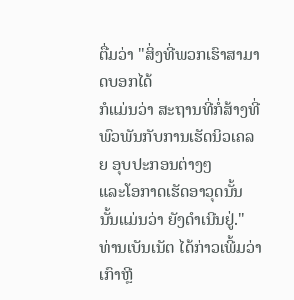ຕື່ມວ່າ "ສິ່ງທີ່ພວກເຮົາສາມາດບອກໄດ້
ກໍແມ່ນວ່າ ສະຖານທີ່ກໍ່ສ້າງທີ່ພົວພັນກັບການເຮັດນິວເຄລຍ ອຸບປະກອນຕ່າງໆ
ແລະໂອກາດເຮັດອາວຸດນັ້ນ ນັ້ນແມ່ນວ່າ ຍັງດຳເນີນຢູ່."
ທ່ານເບັນເນັຕ ໄດ້ກ່າວເພີ້ມວ່າ ເກົາຫຼີ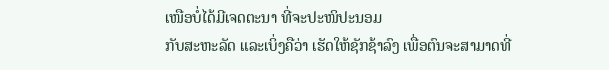ເໜືອບໍ່ໄດ້ມີເຈດຕະນາ ທີ່ຈະປະໜິປະນອມ
ກັບສະຫະລັດ ແລະເບິ່ງຄືວ່າ ເຮັດໃຫ້ຊັກຊ້າລົງ ເພື່ອຕົນຈະສາມາດທີ່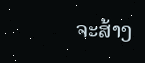ຈະສ້າງ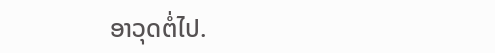ອາວຸດຕໍ່ໄປ.